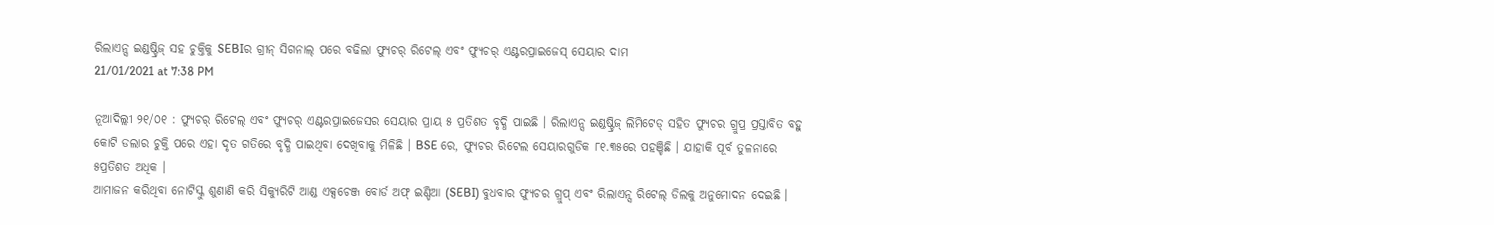ରିଲାଏନ୍ସ ଇଣ୍ଡଷ୍ଟ୍ରିଜ୍ ସହ ଚୁକ୍ତିକୁ SEBIର ଗ୍ରୀନ୍ ସିଗନାଲ୍ ପରେ ବଢିଲା ଫ୍ୟୁଚର୍ ରିଟେଲ୍ ଏବଂ ଫ୍ୟୁଚର୍ ଏଣ୍ଟରପ୍ରାଇଜେସ୍ ସେୟାର ଦାମ
21/01/2021 at 7:38 PM

ନୂଆଦିଲ୍ଲୀ ୨୧/୦୧ : ଫ୍ୟୁଚର୍ ରିଟେଲ୍ ଏବଂ ଫ୍ୟୁଚର୍ ଏଣ୍ଟରପ୍ରାଇଜେସର ସେୟାର ପ୍ରାୟ ୫ ପ୍ରତିଶତ ବୃଦ୍ଧି ପାଇଛି । ରିଲାଏନ୍ସ ଇଣ୍ଡଷ୍ଟ୍ରିଜ୍ ଲିମିଟେଡ୍ ସହିତ ଫ୍ୟୁଚର ଗ୍ରୁପ୍ର ପ୍ରସ୍ତାବିତ ବହୁ କୋଟି ଡଲାର ଚୁକ୍ତି ପରେ ଏହା ଦୃତ ଗତିରେ ବୃଦ୍ଧି ପାଇଥିବା ଦେଖିବାକୁ ମିଳିଛି । BSE ରେ, ଫ୍ୟୁଚର ରିଟେଲ ସେୟାରଗୁଡିକ ୮୧.୩୫ରେ ପହଞ୍ଚିଛି । ଯାହାକି ପୂର୍ବ ତୁଳନାରେ ୫ପ୍ରତିଶତ ଅଧିକ ।
ଆମାଜନ କରିଥିବା ନୋଟିସ୍କୁ ଶୁଣାଣି କରି ସିକ୍ୟୁରିଟି ଆଣ୍ଡ ଏକ୍ସଚେଞ୍ଜ ବୋର୍ଡ ଅଫ୍ ଇଣ୍ଡିଆ (SEBI) ବୁଧବାର ଫ୍ୟୁଚର ଗ୍ରୁପ୍ ଏବଂ ରିଲାଏନ୍ସ ରିଟେଲ୍ ଡିଲକୁ ଅନୁମୋଦନ ଦେଇଛି ।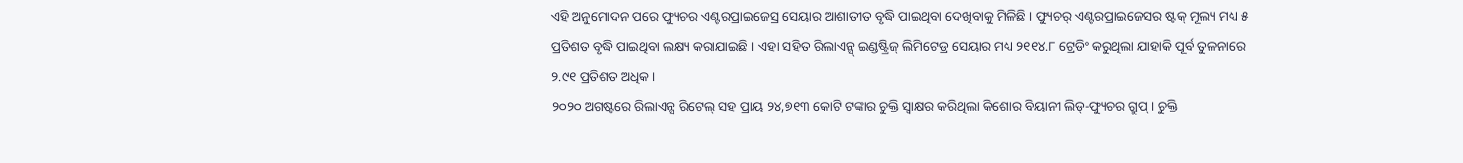ଏହି ଅନୁମୋଦନ ପରେ ଫ୍ୟୁଚର ଏଣ୍ଟରପ୍ରାଇଜେସ୍ର ସେୟାର ଆଶାତୀତ ବୃଦ୍ଧି ପାଇଥିବା ଦେଖିବାକୁ ମିଳିଛି । ଫ୍ୟୁଚର୍ ଏଣ୍ଟରପ୍ରାଇଜେସର ଷ୍ଟକ୍ ମୂଲ୍ୟ ମଧ୍ୟ ୫ ପ୍ରତିଶତ ବୃଦ୍ଧି ପାଇଥିବା ଲକ୍ଷ୍ୟ କରାଯାଇଛି । ଏହା ସହିତ ରିଲାଏନ୍ସ୍ ଇଣ୍ଡଷ୍ଟ୍ରିଜ୍ ଲିମିଟେଡ୍ର ସେୟାର ମଧ୍ୟ ୨୧୧୪.୮ ଟ୍ରେଡିଂ କରୁଥିଲା ଯାହାକି ପୂର୍ବ ତୁଳନାରେ ୨.୯୧ ପ୍ରତିଶତ ଅଧିକ ।
୨୦୨୦ ଅଗଷ୍ଟରେ ରିଲାଏନ୍ସ ରିଟେଲ୍ ସହ ପ୍ରାୟ ୨୪,୭୧୩ କୋଟି ଟଙ୍କାର ଚୁକ୍ତି ସ୍ବାକ୍ଷର କରିଥିଲା କିଶୋର ବିୟାନୀ ଲିଡ୍-ଫ୍ୟୁଚର ଗ୍ରୁପ୍ । ଚୁକ୍ତି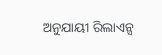ଅନୁଯାୟୀ ରିଲାଏନ୍ସ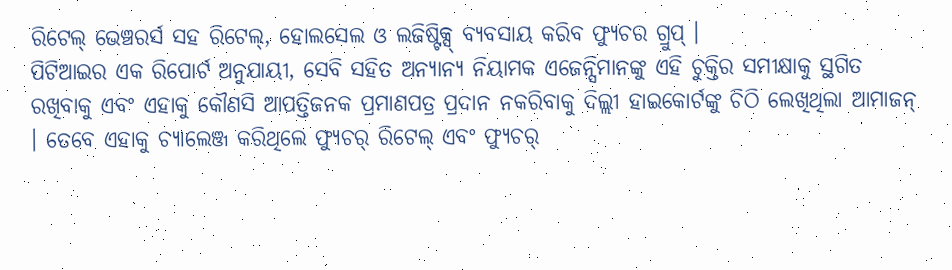ରିଟେଲ୍ ଭେଞ୍ଚରର୍ସ ସହ ରିଟେଲ୍, ହୋଲସେଲ ଓ ଲଜିଷ୍ଟିକ୍ସ୍ ବ୍ୟବସାୟ କରିବ ଫ୍ୟୁଚର ଗ୍ରୁପ୍ ।
ପିଟିଆଇର ଏକ ରିପୋର୍ଟ ଅନୁଯାୟୀ, ସେବି ସହିତ ଅନ୍ୟାନ୍ୟ ନିୟାମକ ଏଜେନ୍ସିମାନଙ୍କୁ ଏହି ଚୁକ୍ତିର ସମୀକ୍ଷାକୁ ସ୍ଥଗିତ ରଖିବାକୁ ଏବଂ ଏହାକୁ କୌଣସି ଆପତ୍ତିଜନକ ପ୍ରମାଣପତ୍ର ପ୍ରଦାନ ନକରିବାକୁ ଦିଲ୍ଲୀ ହାଇକୋର୍ଟଙ୍କୁ ଚିଠି ଲେଖିଥିଲା ଆମାଜନ୍ । ତେବେ ଏହାକୁ ଚ୍ୟାଲେଞ୍ଜ କରିଥିଲେ ଫ୍ୟୁଚର୍ ରିଟେଲ୍ ଏବଂ ଫ୍ୟୁଚର୍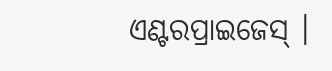ଏଣ୍ଟରପ୍ରାଇଜେସ୍ ।